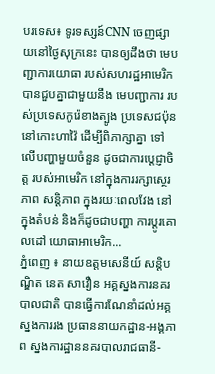បរទេស៖ ទូរទស្សន៍CNN ចេញផ្សាយនៅថ្ងៃសុក្រនេះ បានឲ្យដឹងថា មេបញ្ជាការយោធា របស់សហរដ្ឋអាមេរិក បានជួបគ្នាជាមួយនឹង មេបញ្ជាការ របស់ប្រទេសកូរ៉េខាងត្បូង ប្រទេសជប៉ុន នៅកោះហាវ៉ៃ ដើម្បីពិភាក្សាគ្នា ទៅលើបញ្ហាមួយចំនួន ដូចជាការប្តេជ្ញាចិត្ត របស់អាមេរិក នៅក្នុងការរក្សាស្ថេរភាព សន្តិភាព ក្នុងរយៈពេលវែង នៅក្នុងតំបន់ និងក៏ដូចជាបញ្ហា ការប្តូរគោលដៅ យោធាអាមេរិក...
ភ្នំពេញ ៖ នាយឧត្តមសេនីយ៍ សន្ដិបណ្ឌិត នេត សាវឿន អគ្គស្នងការនគរបាលជាតិ បានធ្វើការណែនាំដល់អគ្គស្នងការរង ប្រធាននាយកដ្ឋាន-អង្គភាព ស្នងការដ្ឋាននគរបាលរាជធានី-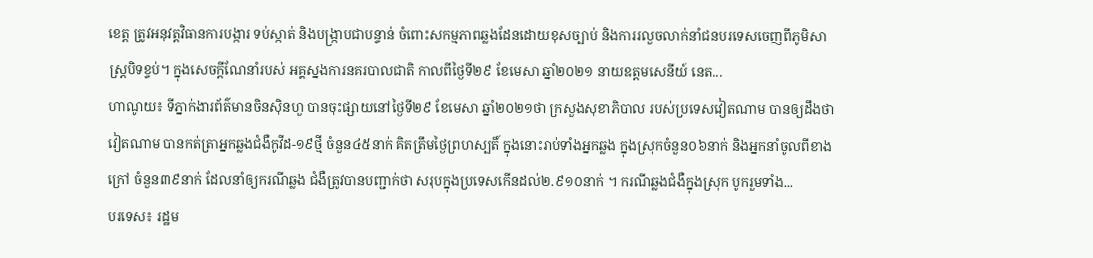ខេត្ត ត្រូវអនុវត្តវិធានការបង្ការ ទប់ស្កាត់ និងបង្រ្កាបជាបន្ទាន់ ចំពោះសកម្មភាពឆ្លងដែនដោយខុសច្បាប់ និងការរលួចលាក់នាំជនបរទេសចេញពីភូមិសាស្ដ្របិទខ្ទប់។ ក្នុងសេចក្ដីណែនាំរបស់ អគ្គស្នងការនគរបាលជាតិ កាលពីថ្ងៃទី២៩ ខែមេសា ឆ្នាំ២០២១ នាយឧត្តមសេនីយ៍ នេត...
ហាណូយ៖ ទីភ្នាក់ងារព័ត៌មានចិនស៊ិនហួ បានចុះផ្សាយនៅថ្ងៃទី២៩ ខែមេសា ឆ្នាំ២០២១ថា ក្រសួងសុខាភិបាល របស់ប្រទេសវៀតណាម បានឲ្យដឹងថា វៀតណាម បានកត់ត្រាអ្នកឆ្លងជំងឺកូវីដ-១៩ថ្មី ចំនួន៤៥នាក់ គិតត្រឹមថ្ងៃព្រហស្បតិ៍ ក្នុងនោះរាប់ទាំងអ្នកឆ្លង ក្នុងស្រុកចំនួន០៦នាក់ និងអ្នកនាំចូលពីខាងក្រៅ ចំនួន៣៩នាក់ ដែលនាំឲ្យករណីឆ្លង ជំងឺត្រូវបានបញ្ជាក់ថា សរុបក្នុងប្រទេសកើនដល់២.៩១០នាក់ ។ ករណីឆ្លងជំងឺក្នុងស្រុក បូករួមទាំង...
បរទេស៖ រដ្ឋម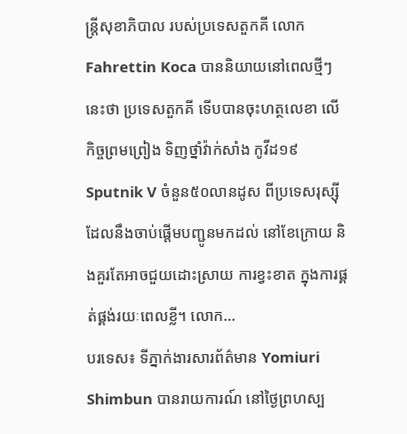ន្ត្រីសុខាភិបាល របស់ប្រទេសតួកគី លោក Fahrettin Koca បាននិយាយនៅពេលថ្មីៗនេះថា ប្រទេសតួកគី ទើបបានចុះហត្ថលេខា លើកិច្ចព្រមព្រៀង ទិញថ្នាំវ៉ាក់សាំង កូវីដ១៩ Sputnik V ចំនួន៥០លានដូស ពីប្រទេសរុស្ស៊ី ដែលនឹងចាប់ផ្តើមបញ្ជូនមកដល់ នៅខែក្រោយ និងគួរតែអាចជួយដោះស្រាយ ការខ្វះខាត ក្នុងការផ្គត់ផ្គង់រយៈពេលខ្លី។ លោក...
បរទេស៖ ទីភ្នាក់ងារសារព័ត៌មាន Yomiuri Shimbun បានរាយការណ៍ នៅថ្ងៃព្រហស្ប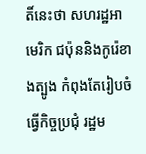តិ៍នេះថា សហរដ្ឋអាមេរិក ជប៉ុននិងកូរ៉េខាងត្បូង កំពុងតែរៀបចំធ្វើកិច្ចប្រជុំ រដ្ឋម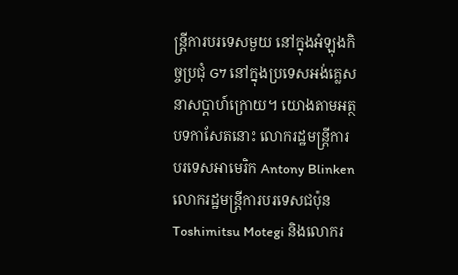ន្ត្រីការបរទេសមួយ នៅក្នុងអំឡុងកិច្ចប្រជុំ G7 នៅក្នុងប្រទេសអង់គ្លេស នាសប្ដាហ៍ក្រោយ។ យោងតាមអត្ថបទកាសែតនោះ លោករដ្ឋមន្ត្រីការបរទេសអាមេរិក Antony Blinken លោករដ្ឋមន្ត្រីការបរទេសជប៉ុន Toshimitsu Motegi និងលោករ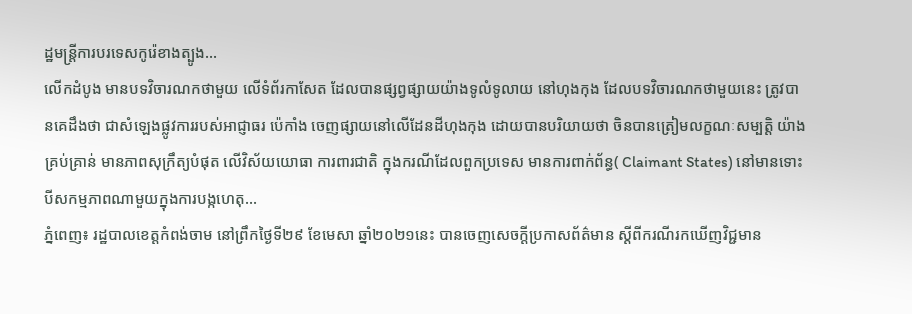ដ្ឋមន្ត្រីការបរទេសកូរ៉េខាងត្បូង...
លើកដំបូង មានបទវិចារណកថាមួយ លើទំព័រកាសែត ដែលបានផ្សព្វផ្សាយយ៉ាងទូលំទូលាយ នៅហុងកុង ដែលបទវិចារណកថាមួយនេះ ត្រូវបានគេដឹងថា ជាសំឡេងផ្លូវការរបស់អាជ្ញាធរ ប៉េកាំង ចេញផ្សាយនៅលើដែនដីហុងកុង ដោយបានបរិយាយថា ចិនបានត្រៀមលក្ខណៈសម្បត្តិ យ៉ាងគ្រប់គ្រាន់ មានភាពសុក្រឹត្យបំផុត លើវិស័យយោធា ការពារជាតិ ក្នុងករណីដែលពួកប្រទេស មានការពាក់ព័ន្ធ( Claimant States) នៅមានទោះបីសកម្មភាពណាមួយក្នុងការបង្កហេតុ...
ភ្នំពេញ៖ រដ្ឋបាលខេត្តកំពង់ចាម នៅព្រឹកថ្ងៃទី២៩ ខែមេសា ឆ្នាំ២០២១នេះ បានចេញសេចក្តីប្រកាសព័ត៌មាន ស្តីពីករណីរកឃើញវិជ្ជមាន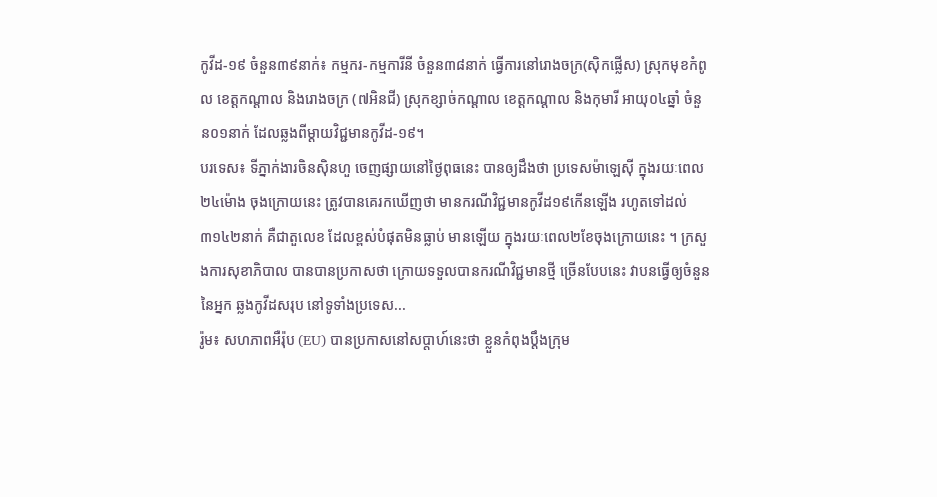កូវីដ-១៩ ចំនួន៣៩នាក់៖ កម្មករ-កម្មការីនី ចំនួន៣៨នាក់ ធ្វើការនៅរោងចក្រ(ស៊ិកផ្លើស) ស្រុកមុខកំពូល ខេត្តកណ្តាល និងរោងចក្រ (៧អិនជី) ស្រុកខ្សាច់កណ្តាល ខេត្តកណ្តាល និងកុមារី អាយុ០៤ឆ្នាំ ចំនួន០១នាក់ ដែលឆ្លងពីម្តាយវិជ្ជមានកូវីដ-១៩។
បរទេស៖ ទីភ្នាក់ងារចិនស៊ិនហួ ចេញផ្សាយនៅថ្ងៃពុធនេះ បានឲ្យដឹងថា ប្រទេសម៉ាឡេស៊ី ក្នុងរយៈពេល២៤ម៉ោង ចុងក្រោយនេះ ត្រូវបានគេរកឃើញថា មានករណីវិជ្ជមានកូវីដ១៩កើនឡើង រហូតទៅដល់៣១៤២នាក់ គឺជាតួលេខ ដែលខ្ពស់បំផុតមិនធ្លាប់ មានឡើយ ក្នុងរយៈពេល២ខែចុងក្រោយនេះ ។ ក្រសួងការសុខាភិបាល បានបានប្រកាសថា ក្រោយទទួលបានករណីវិជ្ជមានថ្មី ច្រើនបែបនេះ វាបនធ្វើឲ្យចំនួននៃអ្នក ឆ្លងកូវីដសរុប នៅទូទាំងប្រទេស...
រ៉ូម៖ សហភាពអឺរ៉ុប (EU) បានប្រកាសនៅសប្តាហ៍នេះថា ខ្លួនកំពុងប្តឹងក្រុម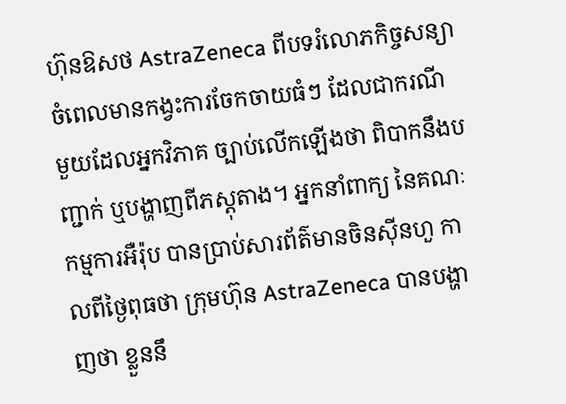ហ៊ុនឱសថ AstraZeneca ពីបទរំលោភកិច្ចសន្យា ចំពេលមានកង្វះការចែកចាយធំៗ ដែលជាករណី មួយដែលអ្នកវិភាគ ច្បាប់លើកឡើងថា ពិបាកនឹងបញ្ជាក់ ឬបង្ហាញពីភស្ដុតាង។ អ្នកនាំពាក្យ នៃគណៈកម្មការអឺរ៉ុប បានប្រាប់សារព័ត៌មានចិនស៊ីនហួ កាលពីថ្ងៃពុធថា ក្រុមហ៊ុន AstraZeneca បានបង្ហាញថា ខ្លួននឹ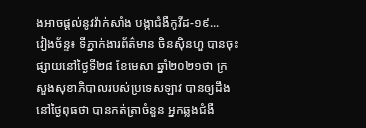ងអាចផ្តល់នូវវ៉ាក់សាំង បង្កាជំងឺកូវីដ-១៩...
វៀងច័ន្ទ៖ ទីភ្នាក់ងារព័ត៌មាន ចិនស៊ិនហួ បានចុះផ្សាយនៅថ្ងៃទី២៨ ខែមេសា ឆ្នាំ២០២១ថា ក្រសួងសុខាភិបាលរបស់ប្រទេសឡាវ បានឲ្យដឹងនៅថ្ងៃពុធថា បានកត់ត្រាចំនួន អ្នកឆ្លងជំងឺ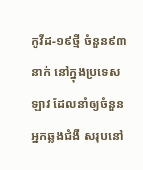កូវីដ-១៩ថ្មី ចំនួន៩៣នាក់ នៅក្នុងប្រទេសឡាវ ដែលនាំឲ្យចំនួនអ្នកឆ្លងជំងឺ សរុបនៅ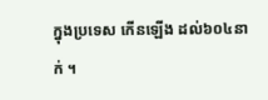ក្នុងប្រទេស កើនឡើង ដល់៦០៤នាក់ ។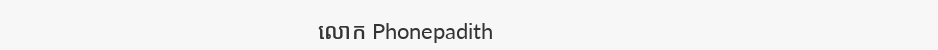លោក Phonepadith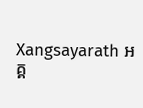Xangsayarath អគ្គ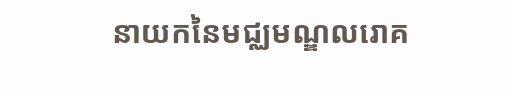នាយកនៃមជ្ឈមណ្ឌលរោគ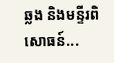ឆ្លង និងមន្ទីរពិសោធន៍...